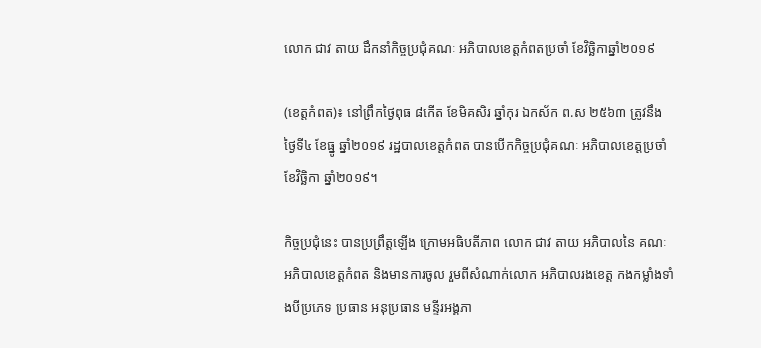លោក ជាវ តាយ ដឹកនាំកិច្ចប្រជុំគណៈ អភិបាលខេត្តកំពតប្រចាំ ខែវិច្ឆិកាឆ្នាំ២០១៩

(ខេត្តកំពត)៖ នៅព្រឹកថ្ងៃពុធ ៨កើត ខែមិគសិរ ឆ្នាំកុរ ឯកស័ក ព.ស ២៥៦៣ ត្រូវនឹងថ្ងៃទី៤ ខែធ្នូ ឆ្នាំ២០១៩ រដ្ឋបាលខេត្តកំពត បានបើកកិច្ចប្រជុំគណៈ អភិបាលខេត្តប្រចាំ ខែវិច្ឆិកា ឆ្នាំ២០១៩។

កិច្ចប្រជុំនេះ បានប្រព្រឹត្តឡើង ក្រោមអធិបតីភាព លោក ជាវ តាយ អភិបាលនៃ គណៈអភិបាលខេត្តកំពត និងមានការចូល រួមពីសំណាក់លោក អភិបាលរងខេត្ត កងកម្លាំងទាំងបីប្រភេទ ប្រធាន អនុប្រធាន មន្ទីរអង្គភា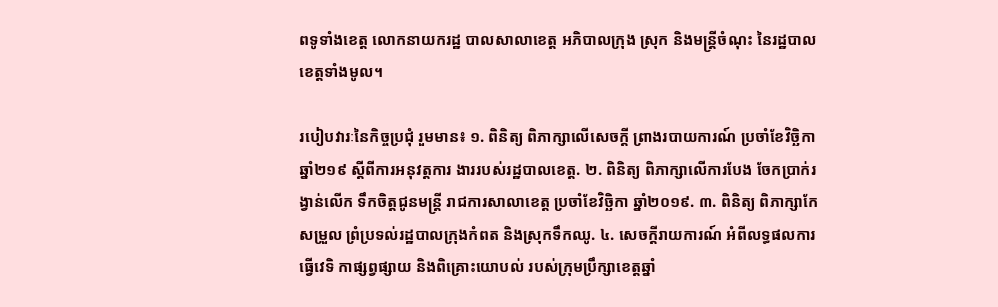ពទូទាំងខេត្ត លោកនាយករដ្ឋ បាលសាលាខេត្ត អភិបាលក្រុង ស្រុក និងមន្ត្រីចំណុះ នៃរដ្ឋបាលខេត្តទាំងមូល។

របៀបវារៈនៃកិច្ចប្រជុំ រួមមាន៖ ១. ពិនិត្យ ពិភាក្សាលើសេចក្តី ព្រាងរបាយការណ៍ ប្រចាំខែវិច្ឆិកា ឆ្នាំ២១៩ ស្តីពីការអនុវត្តការ ងាររបស់រដ្ឋបាលខេត្ត. ២. ពិនិត្យ ពិភាក្សាលើការបែង ចែកប្រាក់រង្វាន់លើក ទឹកចិត្តជូនមន្ត្រី រាជការសាលាខេត្ត ប្រចាំខែវិច្ឆិកា ឆ្នាំ២០១៩. ៣. ពិនិត្យ ពិភាក្សាកែសម្រួល ព្រំប្រទល់រដ្ឋបាលក្រុងកំពត និងស្រុកទឹកឈូ. ៤. សេចក្តីរាយការណ៍ អំពីលទ្ធផលការធ្វើវេទិ កាផ្សព្វផ្សាយ និងពិគ្រោះយោបល់ របស់ក្រុមប្រឹក្សាខេត្តឆ្នាំ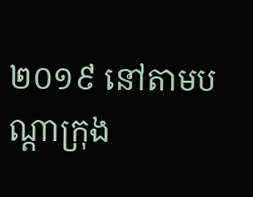២០១៩ នៅតាមបណ្តាក្រុង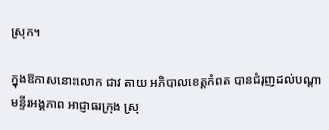ស្រុក។

ក្នុងឱកាសនោះលោក ជាវ តាយ អភិបាលខេត្តកំពត បានជំរុញដល់បណ្តា មន្ទីរអង្គភាព អាជ្ញាធរក្រុង ស្រុ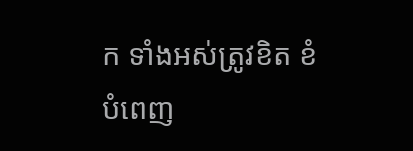ក ទាំងអស់ត្រូវខិត ខំបំពេញ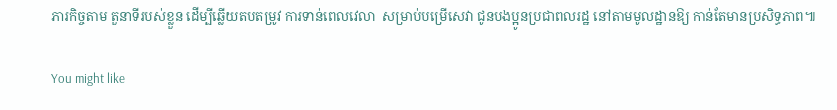ភារកិច្ចតាម តួនាទីរបស់ខ្លួន ដើម្បីឆ្លើយតបតម្រូវ ការទាន់ពេលវេលា  សម្រាប់បម្រើសេវា ជូនបងប្អូនប្រជាពលរដ្ឋ នៅតាមមូលដ្ឋានឱ្យ កាន់តែមានប្រសិទ្ធភាព៕

You might like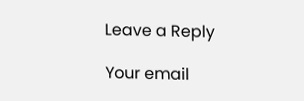Leave a Reply

Your email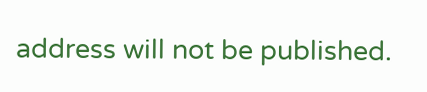address will not be published.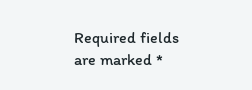Required fields are marked *